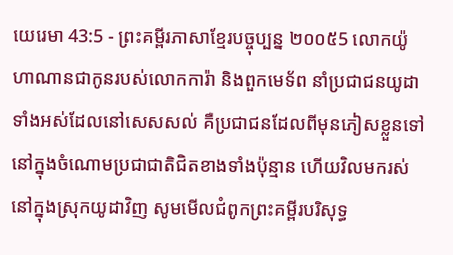យេរេមា 43:5 - ព្រះគម្ពីរភាសាខ្មែរបច្ចុប្បន្ន ២០០៥5 លោកយ៉ូហាណានជាកូនរបស់លោកការ៉ា និងពួកមេទ័ព នាំប្រជាជនយូដាទាំងអស់ដែលនៅសេសសល់ គឺប្រជាជនដែលពីមុនភៀសខ្លួនទៅនៅក្នុងចំណោមប្រជាជាតិជិតខាងទាំងប៉ុន្មាន ហើយវិលមករស់នៅក្នុងស្រុកយូដាវិញ សូមមើលជំពូកព្រះគម្ពីរបរិសុទ្ធ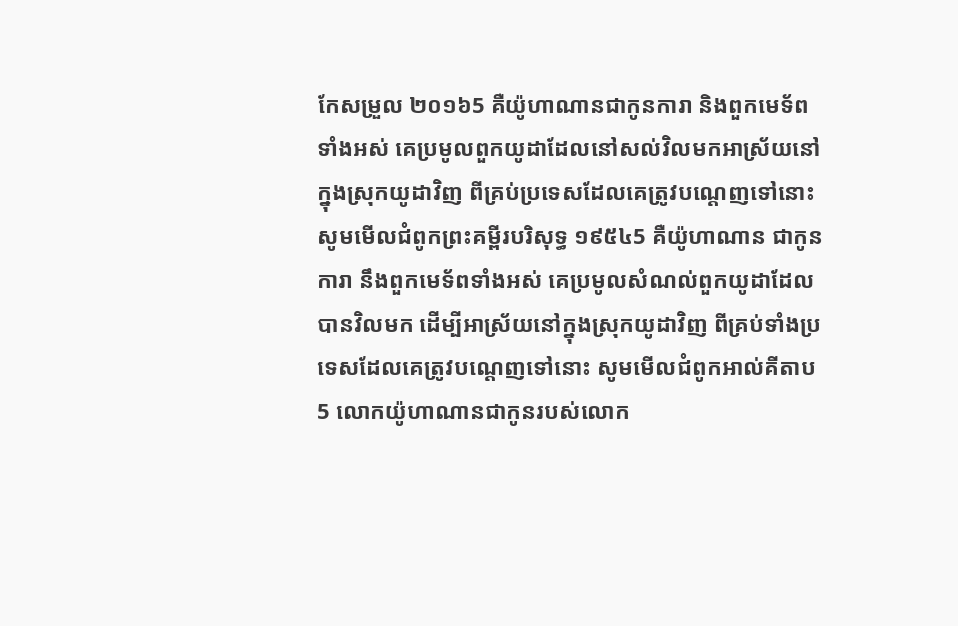កែសម្រួល ២០១៦5 គឺយ៉ូហាណានជាកូនការា និងពួកមេទ័ពទាំងអស់ គេប្រមូលពួកយូដាដែលនៅសល់វិលមកអាស្រ័យនៅក្នុងស្រុកយូដាវិញ ពីគ្រប់ប្រទេសដែលគេត្រូវបណ្តេញទៅនោះ សូមមើលជំពូកព្រះគម្ពីរបរិសុទ្ធ ១៩៥៤5 គឺយ៉ូហាណាន ជាកូនការា នឹងពួកមេទ័ពទាំងអស់ គេប្រមូលសំណល់ពួកយូដាដែលបានវិលមក ដើម្បីអាស្រ័យនៅក្នុងស្រុកយូដាវិញ ពីគ្រប់ទាំងប្រទេសដែលគេត្រូវបណ្តេញទៅនោះ សូមមើលជំពូកអាល់គីតាប5 លោកយ៉ូហាណានជាកូនរបស់លោក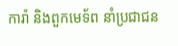ការ៉ា និងពួកមេទ័ព នាំប្រជាជន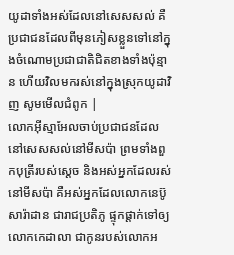យូដាទាំងអស់ដែលនៅសេសសល់ គឺប្រជាជនដែលពីមុនភៀសខ្លួនទៅនៅក្នុងចំណោមប្រជាជាតិជិតខាងទាំងប៉ុន្មាន ហើយវិលមករស់នៅក្នុងស្រុកយូដាវិញ សូមមើលជំពូក |
លោកអ៊ីស្មាអែលចាប់ប្រជាជនដែលនៅសេសសល់នៅមីសប៉ា ព្រមទាំងពួកបុត្រីរបស់ស្ដេច និងអស់អ្នកដែលរស់នៅមីសប៉ា គឺអស់អ្នកដែលលោកនេប៊ូសារ៉ាដាន ជារាជប្រតិភូ ផ្ទុកផ្ដាក់ទៅឲ្យលោកកេដាលា ជាកូនរបស់លោកអ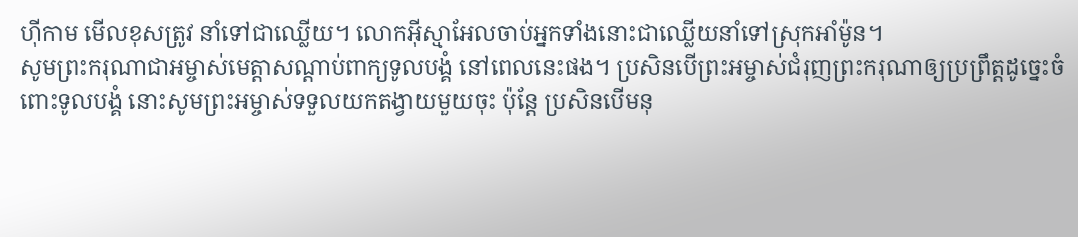ហ៊ីកាម មើលខុសត្រូវ នាំទៅជាឈ្លើយ។ លោកអ៊ីស្មាអែលចាប់អ្នកទាំងនោះជាឈ្លើយនាំទៅស្រុកអាំម៉ូន។
សូមព្រះករុណាជាអម្ចាស់មេត្តាសណ្ដាប់ពាក្យទូលបង្គំ នៅពេលនេះផង។ ប្រសិនបើព្រះអម្ចាស់ជំរុញព្រះករុណាឲ្យប្រព្រឹត្តដូច្នេះចំពោះទូលបង្គំ នោះសូមព្រះអម្ចាស់ទទួលយកតង្វាយមួយចុះ ប៉ុន្តែ ប្រសិនបើមនុ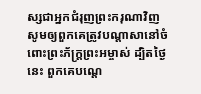ស្សជាអ្នកជំរុញព្រះករុណាវិញ សូមឲ្យពួកគេត្រូវបណ្ដាសានៅចំពោះព្រះភ័ក្ត្រព្រះអម្ចាស់ ដ្បិតថ្ងៃនេះ ពួកគេបណ្ដេ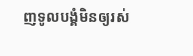ញទូលបង្គំមិនឲ្យរស់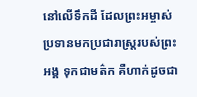នៅលើទឹកដី ដែលព្រះអម្ចាស់ប្រទានមកប្រជារាស្ត្ររបស់ព្រះអង្គ ទុកជាមត៌ក គឺហាក់ដូចជា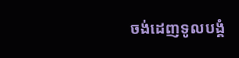ចង់ដេញទូលបង្គំ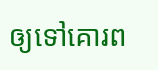ឲ្យទៅគោរព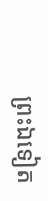ព្រះឯទៀត